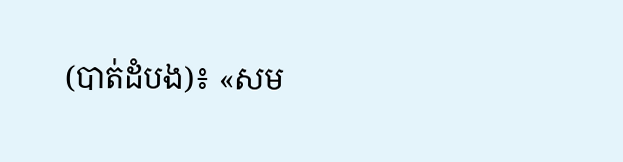(បាត់ដំបង)៖ «សម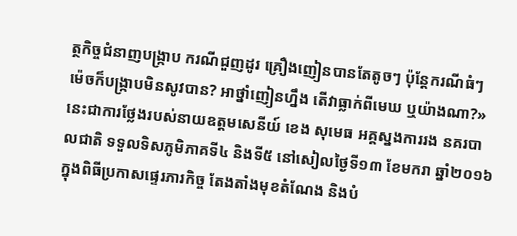ត្ថកិច្ចជំនាញបង្រ្កាប ករណីជួញដូរ គ្រឿងញៀនបានតែតូចៗ ប៉ុន្តែករណីធំៗ ម៉េចក៏បង្ក្រាបមិនសូវបាន? អាថ្នាំញៀនហ្នឹង តើវាធ្លាក់ពីមេឃ ឬយ៉ាងណា?» នេះជាការថ្លែងរបស់នាយឧត្តមសេនីយ៍ ខេង សុមេធ អគ្គស្នងការរង នគរបាលជាតិ ទទួលទិសភូមិភាគទី៤ និងទី៥ នៅសៀលថ្ងៃទី១៣ ខែមករា ឆ្នាំ២០១៦ ក្នុងពិធីប្រកាសផ្ទេរភារកិច្ច តែងតាំងមុខតំណែង និងបំ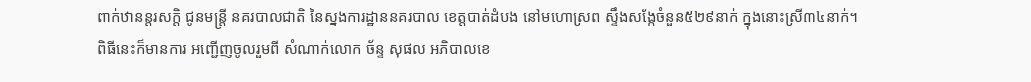ពាក់ឋានន្តរសក្តិ ជូនមន្រ្តី នគរបាលជាតិ នៃស្នងការដ្ឋាននគរបាល ខេត្តបាត់ដំបង នៅមហោស្រព ស្ទឹងសង្កែចំនួន៥២៩នាក់ ក្នុងនោះស្រី៣៤នាក់។
ពិធីនេះក៏មានការ អញ្ជើញចូលរួមពី សំណាក់លោក ច័ន្ទ សុផល អភិបាលខេ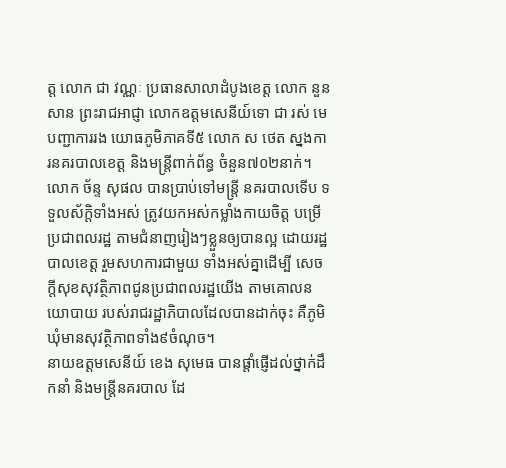ត្ត លោក ជា វណ្ណៈ ប្រធានសាលាដំបូងខេត្ត លោក នួន សាន ព្រះរាជអាជ្ញា លោកឧត្តមសេនីយ៍ទោ ជា រស់ មេបញ្ជាការរង យោធភូមិភាគទី៥ លោក ស ថេត ស្នងការនគរបាលខេត្ត និងមន្រ្តីពាក់ព័ន្ធ ចំនួន៧០២នាក់។
លោក ច័ន្ទ សុផល បានប្រាប់ទៅមន្រ្តី នគរបាលទើប ទទួលស័ក្តិទាំងអស់ ត្រូវយកអស់កម្លាំងកាយចិត្ត បម្រើប្រជាពលរដ្ឋ តាមជំនាញរៀងៗខ្លួនឲ្យបានល្អ ដោយរដ្ឋបាលខេត្ត រួមសហការជាមួយ ទាំងអស់គ្នាដើម្បី សេចក្តីសុខសុវត្ថិភាពជូនប្រជាពលរដ្ឋយើង តាមគោលនយោបាយ របស់រាជរដ្ឋាភិបាលដែលបានដាក់ចុះ គឺភូមិឃុំមានសុវត្ថិភាពទាំង៩ចំណុច។
នាយឧត្តមសេនីយ៍ ខេង សុមេធ បានផ្តាំផ្ញើដល់ថ្នាក់ដឹកនាំ និងមន្រ្តីនគរបាល ដែ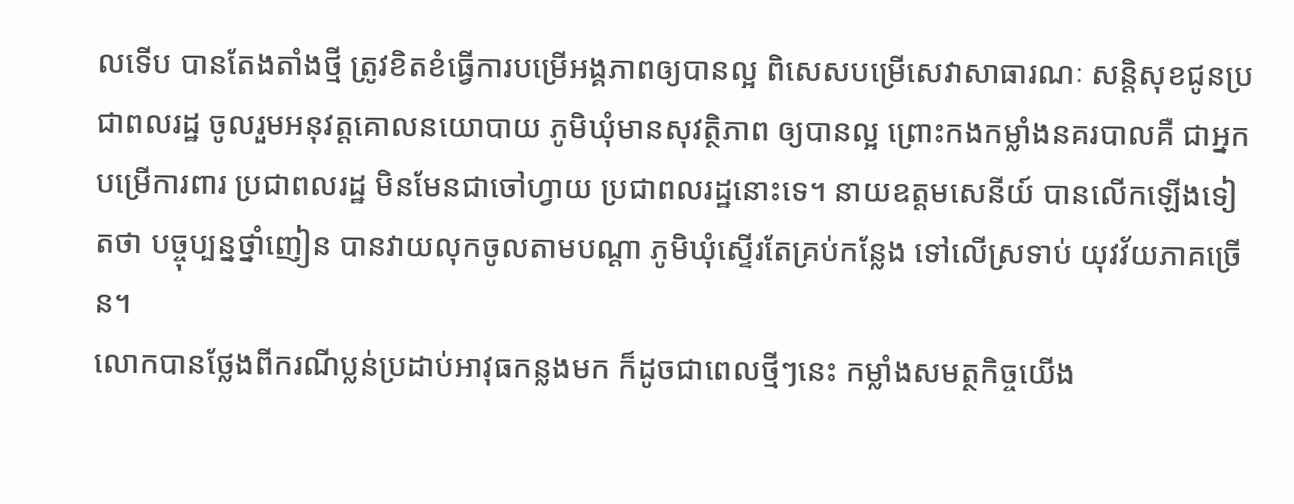លទើប បានតែងតាំងថ្មី ត្រូវខិតខំធ្វើការបម្រើអង្គភាពឲ្យបានល្អ ពិសេសបម្រើសេវាសាធារណៈ សន្តិសុខជូនប្រជាពលរដ្ឋ ចូលរួមអនុវត្តគោលនយោបាយ ភូមិឃុំមានសុវត្ថិភាព ឲ្យបានល្អ ព្រោះកងកម្លាំងនគរបាលគឺ ជាអ្នកបម្រើការពារ ប្រជាពលរដ្ឋ មិនមែនជាចៅហ្វាយ ប្រជាពលរដ្ឋនោះទេ។ នាយឧត្តមសេនីយ៍ បានលើកឡើងទៀតថា បច្ចុប្បន្នថ្នាំញៀន បានវាយលុកចូលតាមបណ្តា ភូមិឃុំស្ទើរតែគ្រប់កន្លែង ទៅលើស្រទាប់ យុវវ័យភាគច្រើន។
លោកបានថ្លែងពីករណីប្លន់ប្រដាប់អាវុធកន្លងមក ក៏ដូចជាពេលថ្មីៗនេះ កម្លាំងសមត្ថកិច្ចយើង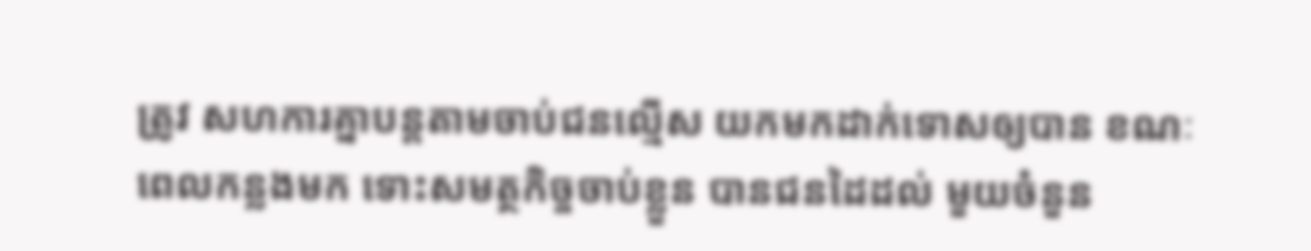ត្រូវ សហការគ្នាបន្តតាមចាប់ជនល្មើស យកមកដាក់ទោសឲ្យបាន ខណៈពេលកន្លងមក ទោះសមត្ថកិច្ចចាប់ខ្លួន បានជនដៃដល់ មួយចំនួន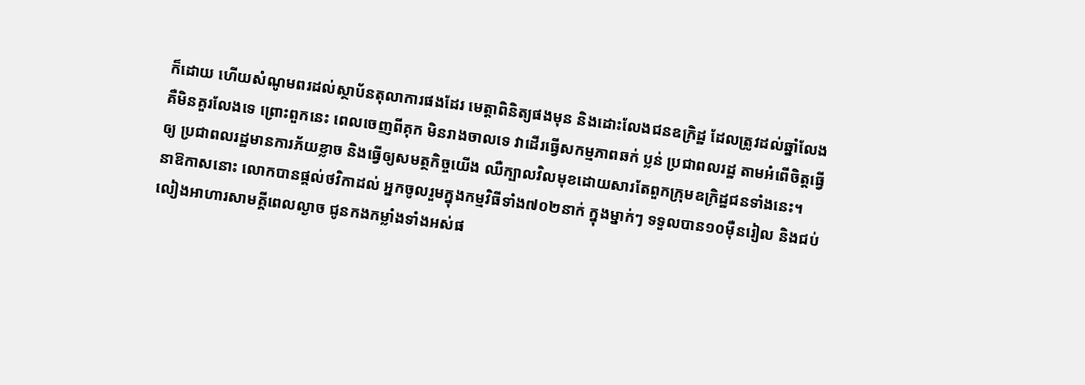ក៏ដោយ ហើយសំណូមពរដល់ស្ថាប័នតុលាការផងដែរ មេត្តាពិនិត្យផងមុន និងដោះលែងជនឧក្រិដ្ឋ ដែលត្រូវដល់ឆ្នាំលែង គឺមិនគួរលែងទេ ព្រោះពួកនេះ ពេលចេញពីគុក មិនរាងចាលទេ វាដើរធ្វើសកម្មភាពឆក់ ប្លន់ ប្រជាពលរដ្ឋ តាមអំពើចិត្តធ្វើឲ្យ ប្រជាពលរដ្ឋមានការភ័យខ្លាច និងធ្វើឲ្យសមត្ថកិច្ចយើង ឈឺក្បាលវិលមុខដោយសារតែពួកក្រុមឧក្រិដ្ឋជនទាំងនេះ។
នាឱកាសនោះ លោកបានផ្តល់ថវិកាដល់ អ្នកចូលរួមក្នុងកម្មវិធីទាំង៧០២នាក់ ក្នុងម្នាក់ៗ ទទួលបាន១០ម៉ឺនរៀល និងជប់លៀងអាហារសាមគ្គីពេលល្ងាច ជូនកងកម្លាំងទាំងអស់ផ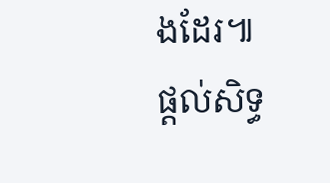ងដែរ៕
ផ្ដល់សិទ្ធ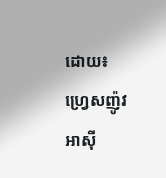ដោយ៖ ហ្វ្រេសញ៉ូវអាស៊ី